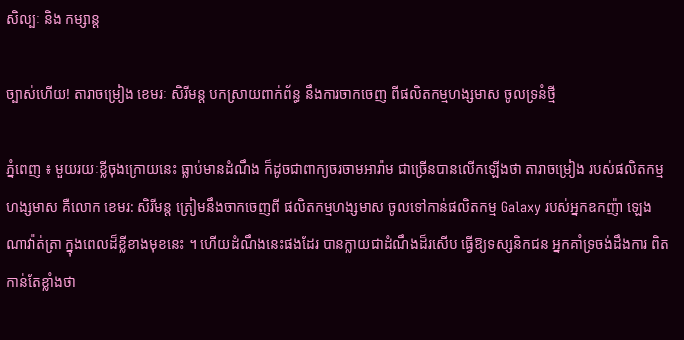សិល្បៈ និង កម្សាន្ត

ច្បាស់ហើយ! តារាចម្រៀង ខេមរៈ សិរីមន្ត បកស្រាយពាក់ព័ន្ធ នឹងការចាកចេញ ពីផលិតកម្មហង្សមាស ចូលទ្រនំថ្មី

ភ្នំពេញ ៖ មួយរយៈខ្លីចុងក្រោយនេះ ធ្លាប់មានដំណឹង ក៏ដូចជាពាក្យចរចាមអារ៉ាម ជាច្រើនបានលើកឡើងថា តារាចម្រៀង របស់ផលិតកម្មហង្សមាស គឺលោក ខេមរ: សិរីមន្ត ត្រៀមនឹងចាកចេញពី ផលិតកម្មហង្សមាស ចូលទៅកាន់ផលិតកម្ម Galaxy របស់អ្នកឧកញ៉ា ឡេង ណាវ៉ាត់ត្រា ក្នុងពេលដ៏ខ្លីខាងមុខនេះ ។ ហើយដំណឹងនេះផងដែរ បានក្លាយជាដំណឹងដ៏រសើប ធ្វើឱ្យទស្សនិកជន អ្នកគាំទ្រចង់ដឹងការ ពិតកាន់តែខ្លាំងថា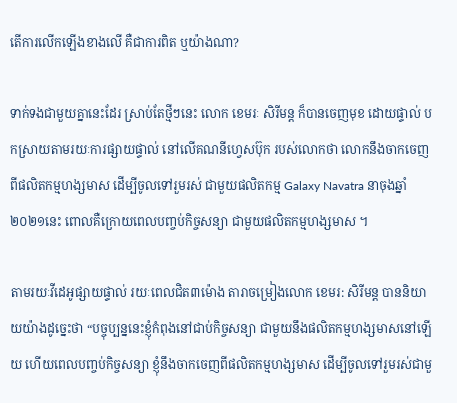តើការលើកឡើងខាងលើ គឺជាការពិត ឬយ៉ាងណា?

ទាក់ទងជាមួយគ្នានេះដែរ ស្រាប់តែថ្មីៗនេះ លោក ខេមរៈ សិរីមន្ត ក៏បានចេញមុខ ដោយផ្ទាល់ បកស្រាយតាមរយៈការផ្សាយផ្ទាល់ នៅលើគណនីហ្វេសប៊ុក របស់លោកថា លោកនឹងចាកចេញ ពីផលិតកម្មហង្សមាស ដើម្បីចូលទៅរួមរស់ ជាមួយផលិតកម្ម Galaxy Navatra នាចុងឆ្នាំ២០២១នេះ ពោលគឺក្រោយពេលបញ្ចប់កិច្ចសន្យា ជាមួយផលិតកម្មហង្សមាស ។

តាមរយៈវីដេអូផ្សាយផ្ទាល់ រយៈពេលជិត៣ម៉ោង តារាចម្រៀងលោក ខេមរ: សិរីមន្ត បាននិយាយយ៉ាងដូច្នេះថា “បច្ចុប្បន្ននេះខ្ញុំកំពុងនៅជាប់កិច្ចសន្យា ជាមួយនឹងផលិតកម្មហង្សមាសនៅឡើយ ហើយពេលបញ្ចប់កិច្ចសន្យា ខ្ញុំនឹងចាកចេញពីផលិតកម្មហង្សមាស ដើម្បីចូលទៅរួមរស់ជាមួ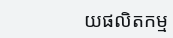យផលិតកម្ម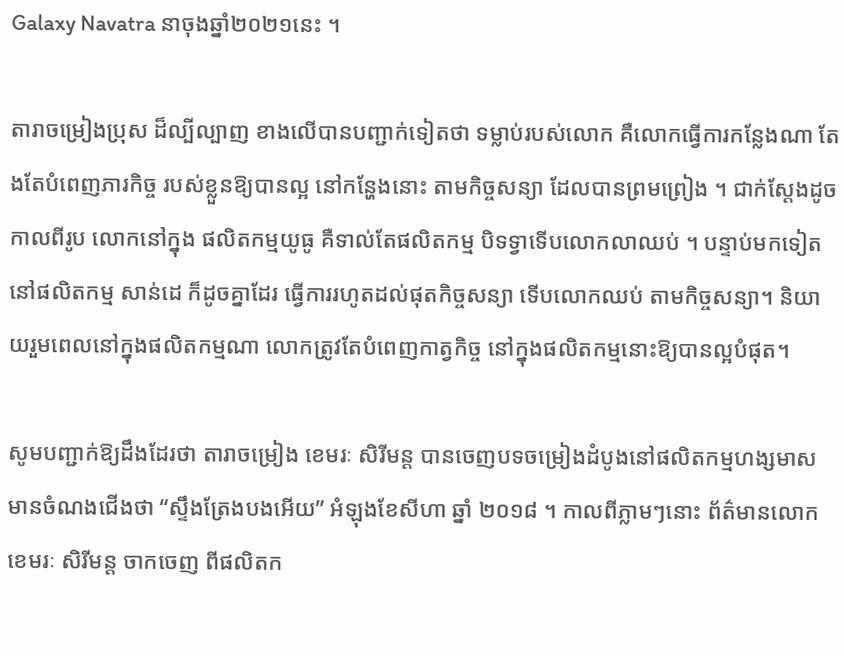Galaxy Navatra នាចុងឆ្នាំ២០២១នេះ ។

តារាចម្រៀងប្រុស ដ៏ល្បីល្បាញ ខាងលើបានបញ្ជាក់ទៀតថា ទម្លាប់របស់លោក គឺលោកធ្វើការកន្លែងណា តែងតែបំពេញភារកិច្ច របស់ខ្លួនឱ្យបានល្អ នៅកន្ហែងនោះ តាមកិច្ចសន្យា ដែលបានព្រមព្រៀង ។ ជាក់ស្ដែងដូចកាលពីរូប លោកនៅក្នុង ផលិតកម្មយូធូ គឺទាល់តែផលិតកម្ម បិទទ្វាទើបលោកលាឈប់ ។ បន្ទាប់មកទៀតនៅផលិតកម្ម សាន់ដេ ក៏ដូចគ្នាដែរ ធ្វើការរហូតដល់ផុតកិច្ចសន្យា ទើបលោកឈប់ តាមកិច្ចសន្យា។ និយាយរួមពេលនៅក្នុងផលិតកម្មណា លោកត្រូវតែបំពេញកាត្វកិច្ច នៅក្នុងផលិតកម្មនោះឱ្យបានល្អបំផុត។

សូមបញ្ជាក់ឱ្យដឹងដែរថា តារាចម្រៀង ខេមរៈ សិរីមន្ត បានចេញបទចម្រៀងដំបូងនៅផលិតកម្មហង្សមាស មានចំណងជើងថា “ស្ទឹងត្រែងបងអើយ” អំឡុងខែសីហា ឆ្នាំ ២០១៨ ។ កាលពីភ្លាមៗនោះ ព័ត៌មានលោក ខេមរៈ សិរីមន្ត ចាកចេញ ពីផលិតក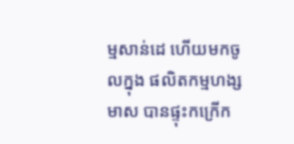ម្មសាន់ដេ ហើយមកចូលក្នុង ផលិតកម្មហង្សមាស បានផ្ទុះកក្រើក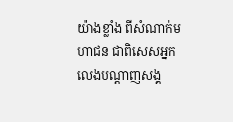យ៉ាងខ្លាំង ពីសំណាក់មហាជន ជាពិសេសអ្នកលេងបណ្ដាញសង្គ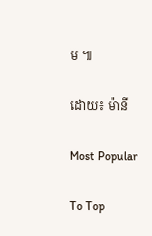ម ៕

ដោយ៖ ម៉ានី

Most Popular

To Top